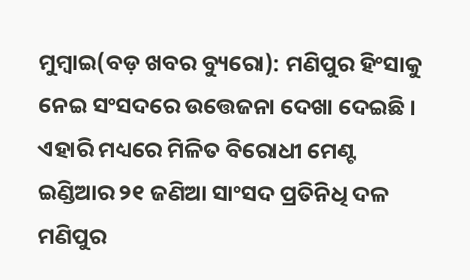ମୁମ୍ବାଇ(ବଡ଼ ଖବର ବ୍ୟୁରୋ): ମଣିପୁର ହିଂସାକୁ ନେଇ ସଂସଦରେ ଉତ୍ତେଜନା ଦେଖା ଦେଇଛି । ଏହାରି ମଧ୍ୟରେ ମିଳିତ ବିରୋଧୀ ମେଣ୍ଟ ଇଣ୍ଡିଆର ୨୧ ଜଣିଆ ସାଂସଦ ପ୍ରତିନିଧି ଦଳ ମଣିପୁର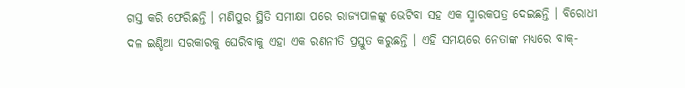ଗସ୍ତ କରି ଫେରିଛନ୍ତି । ମଣିପୁର ସ୍ଥିତି ସମୀକ୍ଷା ପରେ ରାଜ୍ୟପାଳଙ୍କୁ ଭେଟିବା ସହ ଏକ ସ୍ମାରକପତ୍ର ଦେଇଛନ୍ତି । ବିରୋଧୀ ଦଳ ଇଣ୍ଡିଆ ସରକାରକୁ ଘେରିବାକୁ ଏହା ଏକ ରଣନୀତି ପ୍ରସ୍ତୁତ କରୁଛନ୍ତି । ଏହି ସମୟରେ ନେତାଙ୍କ ମଧ୍ୟରେ ବାକ୍-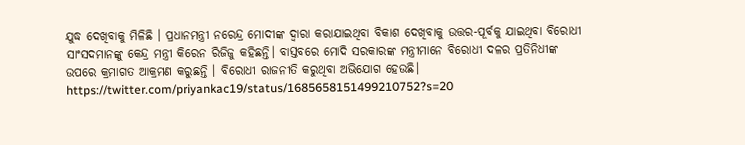ଯୁଦ୍ଧ ଦେଖିବାକୁ ମିଳିଛି । ପ୍ରଧାନମନ୍ତ୍ରୀ ନରେନ୍ଦ୍ର ମୋଦୀଙ୍କ ଦ୍ୱାରା କରାଯାଇଥିବା ବିକାଶ ଦେଖିବାକୁ ଉତ୍ତର-ପୂର୍ବକୁ ଯାଇଥିବା ବିରୋଧୀ ସାଂସଦମାନଙ୍କୁ କେନ୍ଦ୍ର ମନ୍ତ୍ରୀ କିରେନ ରିଜିଜୁ କହିଛନ୍ତି। ବାସ୍ତବରେ ମୋଦି ସରକାରଙ୍କ ମନ୍ତ୍ରୀମାନେ ବିରୋଧୀ ଦଳର ପ୍ରତିନିଧୀଙ୍କ ଉପରେ କ୍ରମାଗତ ଆକ୍ରମଣ କରୁଛନ୍ତି । ବିରୋଧୀ ରାଜନୀତି କରୁଥିବା ଅଭିଯୋଗ ହେଉଛି।
https://twitter.com/priyankac19/status/1685658151499210752?s=20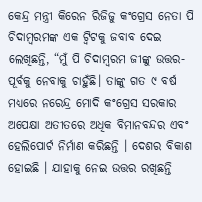କେନ୍ଦ୍ର ମନ୍ତ୍ରୀ କିରେନ ରିଜିଜୁ କଂଗ୍ରେସ ନେତା ପି ଚିଦାମ୍ବରମଙ୍କ ଏକ ଟ୍ୱିଟକୁ ଜବାବ ଦେଇ ଲେଖିଛନ୍ତି, “ମୁଁ ପି ଚିଦାମ୍ବରମ ଜୀଙ୍କୁ ଉତ୍ତର-ପୂର୍ବକୁ ନେବାକୁ ଚାହୁଁଛି। ତାଙ୍କୁ ଗତ ୯ ବର୍ଷ ମଧ୍ୟରେ ନରେନ୍ଦ୍ର ମୋଦି କଂଗ୍ରେସ ସରକାର ଅପେକ୍ଷା ଅତୀତରେ ଅଧିକ ବିମାନବନ୍ଦର ଏବଂ ହେଲିପୋର୍ଟ ନିର୍ମାଣ କରିଛନ୍ତି । ଦେଶର ବିକାଶ ହୋଇଛି । ଯାହାକୁ ନେଇ ଉତ୍ତର ରଖିଛନ୍ତି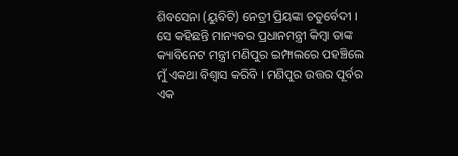ଶିବସେନା (ୟୁବିଟି) ନେତ୍ରୀ ପ୍ରିୟଙ୍କା ଚତୁର୍ବେଦୀ । ସେ କହିଛନ୍ତି ମାନ୍ୟବର ପ୍ରଧାନମନ୍ତ୍ରୀ କିମ୍ବା ତାଙ୍କ କ୍ୟାବିନେଟ ମନ୍ତ୍ରୀ ମଣିପୁର ଇମ୍ଫାଲରେ ପହଞ୍ଚିଲେ ମୁଁ ଏକଥା ବିଶ୍ୱାସ କରିବି । ମଣିପୁର ଉତ୍ତର ପୂର୍ବର ଏକ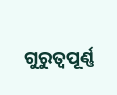ଗୁରୁତ୍ୱପୂର୍ଣ୍ଣ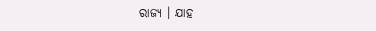ରାଜ୍ୟ । ଯାହ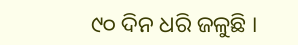୯୦ ଦିନ ଧରି ଜଳୁଛି ।